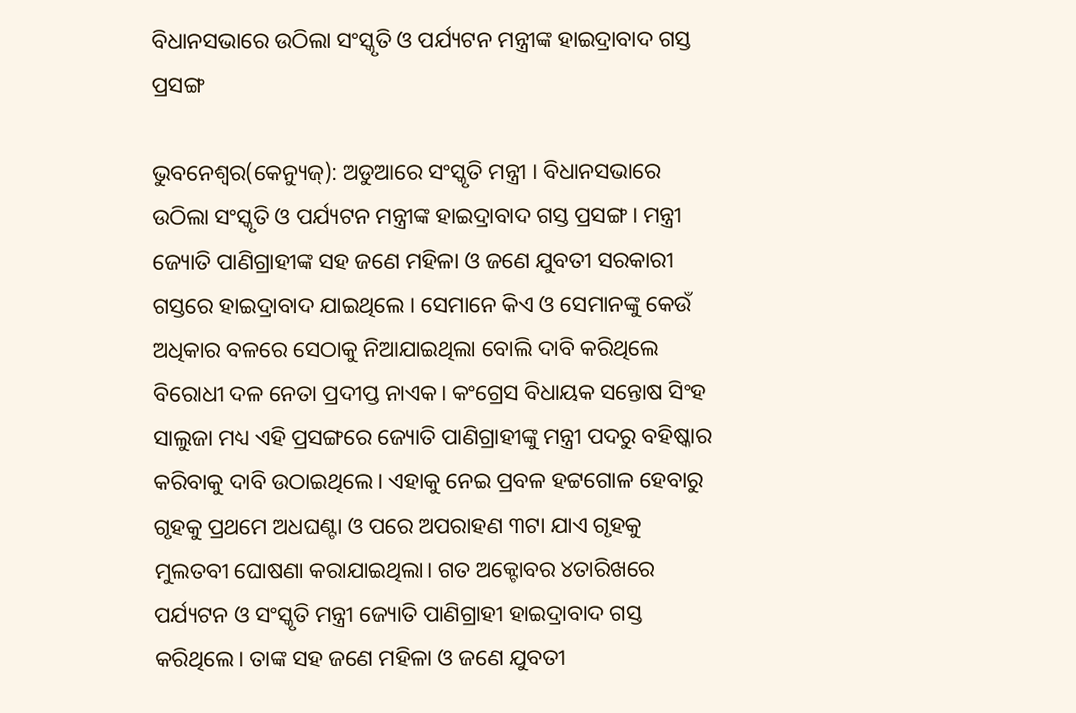ବିଧାନସଭାରେ ଉଠିଲା ସଂସ୍କୃତି ଓ ପର୍ଯ୍ୟଟନ ମନ୍ତ୍ରୀଙ୍କ ହାଇଦ୍ରାବାଦ ଗସ୍ତ ପ୍ରସଙ୍ଗ

ଭୁବନେଶ୍ବର(କେନ୍ୟୁଜ୍): ଅଡୁଆରେ ସଂସ୍କୃତି ମନ୍ତ୍ରୀ । ବିଧାନସଭାରେ ଉଠିଲା ସଂସ୍କୃତି ଓ ପର୍ଯ୍ୟଟନ ମନ୍ତ୍ରୀଙ୍କ ହାଇଦ୍ରାବାଦ ଗସ୍ତ ପ୍ରସଙ୍ଗ । ମନ୍ତ୍ରୀ ଜ୍ୟୋତି ପାଣିଗ୍ରାହୀଙ୍କ ସହ ଜଣେ ମହିଳା ଓ ଜଣେ ଯୁବତୀ ସରକାରୀ ଗସ୍ତରେ ହାଇଦ୍ରାବାଦ ଯାଇଥିଲେ । ସେମାନେ କିଏ ଓ ସେମାନଙ୍କୁ କେଉଁ ଅଧିକାର ବଳରେ ସେଠାକୁ ନିଆଯାଇଥିଲା ବୋଲି ଦାବି କରିଥିଲେ ବିରୋଧୀ ଦଳ ନେତା ପ୍ରଦୀପ୍ତ ନାଏକ। କଂଗ୍ରେସ ବିଧାୟକ ସନ୍ତୋଷ ସିଂହ ସାଲୁଜା ମଧ୍ୟ ଏହି ପ୍ରସଙ୍ଗରେ ଜ୍ୟୋତି ପାଣିଗ୍ରାହୀଙ୍କୁ ମନ୍ତ୍ରୀ ପଦରୁ ବହିଷ୍କାର କରିବାକୁ ଦାବି ଉଠାଇଥିଲେ। ଏହାକୁ ନେଇ ପ୍ରବଳ ହଟ୍ଟଗୋଳ ହେବାରୁ ଗୃହକୁ ପ୍ରଥମେ ଅଧଘଣ୍ଟା ଓ ପରେ ଅପରାହଣ ୩ଟା ଯାଏ ଗୃହକୁ ମୁଲତବୀ ଘୋଷଣା କରାଯାଇଥିଲା। ଗତ ଅକ୍ଟୋବର ୪ତାରିଖରେ ପର୍ଯ୍ୟଟନ ଓ ସଂସ୍କୃତି ମନ୍ତ୍ରୀ ଜ୍ୟୋତି ପାଣିଗ୍ରାହୀ ହାଇଦ୍ରାବାଦ ଗସ୍ତ କରିଥିଲେ। ତାଙ୍କ ସହ ଜଣେ ମହିଳା ଓ ଜଣେ ଯୁବତୀ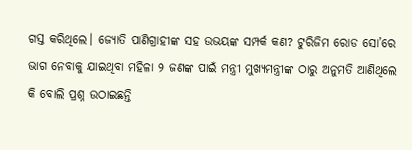ଗସ୍ତ କରିଥିଲେ। ଜ୍ୟୋତି ପାଣିଗ୍ରାହୀଙ୍କ ସହ ଉଭୟଙ୍କ ସମ୍ପର୍କ କଣ? ଟୁରିଜିମ ରୋଡ ସୋ’ରେ ଭାଗ ନେବାକୁ ଯାଇଥିବା ମହିଳା ୨ ଜଣଙ୍କ ପାଇଁ ମନ୍ତ୍ରୀ ମୁଖ୍ୟମନ୍ତ୍ରୀଙ୍କ ଠାରୁ ଅନୁମତି ଆଣିଥିଲେ କି ବୋଲି ପ୍ରଶ୍ନ ଉଠାଇଛନ୍ତି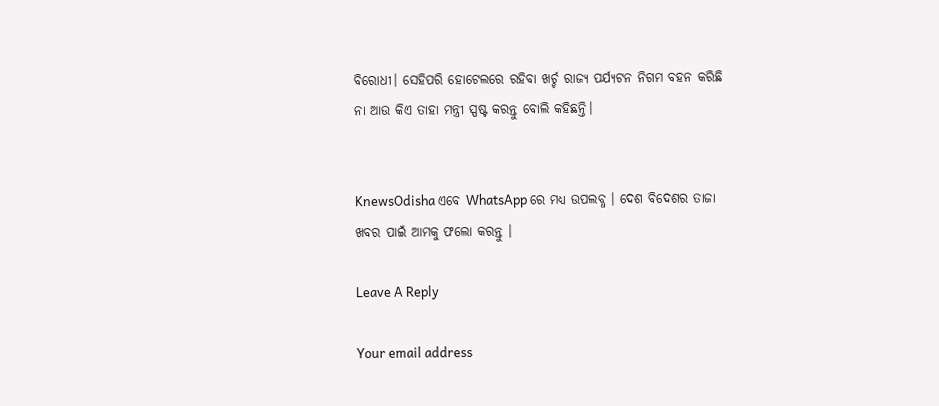ବିରୋଧୀ। ସେହିପରି ହୋଟେଲରେ ରହିବା ଖର୍ଚ୍ଚ ରାଜ୍ୟ ପର୍ଯ୍ୟଟନ ନିଗମ ବହନ କରିଛି ନା ଆଉ କିଏ ତାହା ମନ୍ତ୍ରୀ ସ୍ପଷ୍ଟ କରନ୍ତୁ ବୋଲି କହିଛନ୍ତି।


KnewsOdisha ଏବେ WhatsApp ରେ ମଧ୍ୟ ଉପଲବ୍ଧ । ଦେଶ ବିଦେଶର ତାଜା ଖବର ପାଇଁ ଆମକୁ ଫଲୋ କରନ୍ତୁ ।

Leave A Reply

Your email address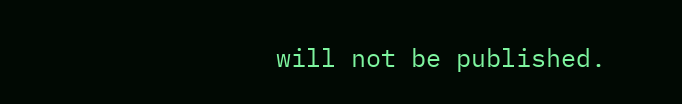will not be published.